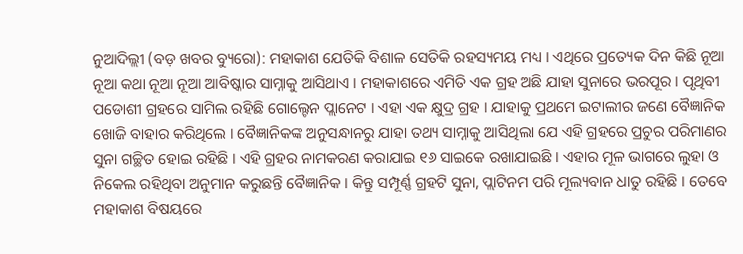ନୁଆଦିଲ୍ଲୀ (ବଡ଼ ଖବର ବ୍ୟୁରୋ): ମହାକାଶ ଯେତିକି ବିଶାଳ ସେତିକି ରହସ୍ୟମୟ ମଧ୍ୟ । ଏଥିରେ ପ୍ରତ୍ୟେକ ଦିନ କିଛି ନୂଆ ନୂଆ କଥା ନୂଆ ନୂଆ ଆବିଷ୍କାର ସାମ୍ନାକୁ ଆସିଥାଏ । ମହାକାଶରେ ଏମିତି ଏକ ଗ୍ରହ ଅଛି ଯାହା ସୁନାରେ ଭରପୂର । ପୃଥିବୀ ପଡୋଶୀ ଗ୍ରହରେ ସାମିଲ ରହିଛି ଗୋଲ୍ଟେନ ପ୍ଲାନେଟ । ଏହା ଏକ କ୍ଷୁଦ୍ର ଗ୍ରହ । ଯାହାକୁ ପ୍ରଥମେ ଇଟାଲୀର ଜଣେ ବୈଜ୍ଞାନିକ ଖୋଜି ବାହାର କରିଥିଲେ । ବୈଜ୍ଞାନିକଙ୍କ ଅନୁସନ୍ଧାନରୁ ଯାହା ତଥ୍ୟ ସାମ୍ନାକୁ ଆସିଥିଲା ଯେ ଏହି ଗ୍ରହରେ ପ୍ରଚୁର ପରିମାଣର ସୁନା ଗଚ୍ଛିତ ହୋଇ ରହିଛି । ଏହି ଗ୍ରହର ନାମକରଣ କରାଯାଇ ୧୬ ସାଇକେ ରଖାଯାଇଛି । ଏହାର ମୂଳ ଭାଗରେ ଲୁହା ଓ ନିକେଲ ରହିଥିବା ଅନୁମାନ କରୁଛନ୍ତି ବୈଜ୍ଞାନିକ । କିନ୍ତୁ ସମ୍ପୂର୍ଣ୍ଣ ଗ୍ରହଟି ସୁନା, ପ୍ଲାଟିନମ ପରି ମୂଲ୍ୟବାନ ଧାତୁ ରହିଛି । ତେବେ ମହାକାଶ ବିଷୟରେ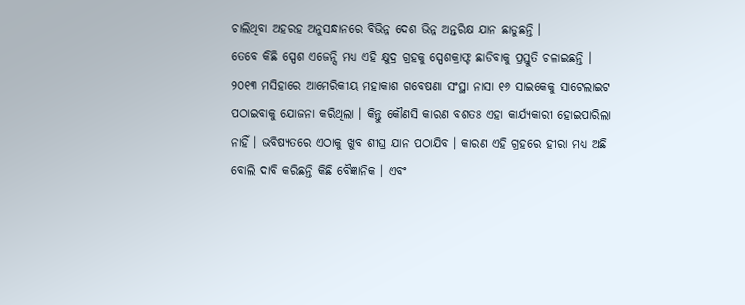ଚାଲିଥିବା ଅହରହ ଅନୁସନ୍ଧାନରେ ବିଭିନ୍ନ ଦେଶ ଭିନ୍ନ ଅନ୍ତରିକ୍ଷ ଯାନ ଛାଡୁଛନ୍ତି ।
ତେବେ କିଛି ସ୍ପେଶ ଏଜେନ୍ସି ମଧ୍ୟ ଏହି କ୍ଷୁଦ୍ର ଗ୍ରହକୁ ସ୍ପେଶକ୍ରାଫ୍ଟ ଛାଡିବାକୁ ପ୍ରସ୍ତୁତି ଚଳାଇଛନ୍ତି । ୨୦୧୩ ମସିହାରେ ଆମେରିକୀୟ ମହାକାଶ ଗବେଷଣା ସଂସ୍ଥା ନାସା ୧୬ ସାଇକେକୁ ସାଟେଲାଇଟ ପଠାଇବାକୁ ଯୋଜନା କରିଥିଲା । କିନ୍ତୁ କୌଣସି କାରଣ ବଶତଃ ଏହା କାର୍ଯ୍ୟକାରୀ ହୋଇପାରିଲା ନାହିଁ । ଭବିଷ୍ୟତରେ ଏଠାକୁ ଖୁବ ଶୀଘ୍ର ଯାନ ପଠାଯିବ । କାରଣ ଏହି ଗ୍ରହରେ ହୀରା ମଧ୍ୟ ଅଛି ବୋଲି ଦାବି କରିଛନ୍ତି କିଛି ବୈଜ୍ଞାନିକ । ଏବଂ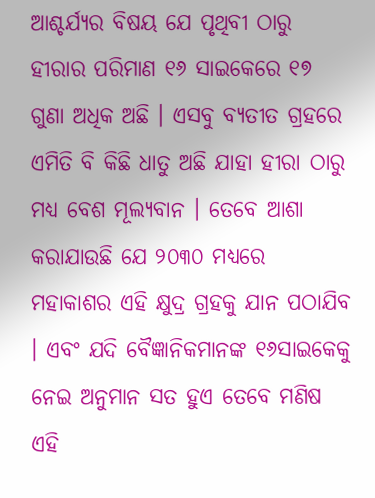ଆଶ୍ଚର୍ଯ୍ୟର ବିଷୟ ଯେ ପୃଥିବୀ ଠାରୁ ହୀରାର ପରିମାଣ ୧୬ ସାଇକେରେ ୧୭ ଗୁଣା ଅଧିକ ଅଛି । ଏସବୁ ବ୍ୟତୀତ ଗ୍ରହରେ ଏମିତି ବି କିଛି ଧାତୁ ଅଛି ଯାହା ହୀରା ଠାରୁ ମଧ୍ୟ ବେଶ ମୂଲ୍ୟବାନ । ତେବେ ଆଶା କରାଯାଉଛି ଯେ ୨୦୩୦ ମଧ୍ୟରେ ମହାକାଶର ଏହି କ୍ଷୁଦ୍ର ଗ୍ରହକୁ ଯାନ ପଠାଯିବ । ଏବଂ ଯଦି ବୈଜ୍ଞାନିକମାନଙ୍କ ୧୬ସାଇକେକୁ ନେଇ ଅନୁମାନ ସତ ହୁଏ ତେବେ ମଣିଷ ଏହି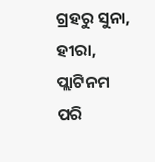ଗ୍ରହରୁ ସୁନା, ହୀରା, ପ୍ଲାଟିନମ ପରି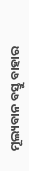ମୂଲ୍ୟବାନ ବସ୍ତୁ ବାହାର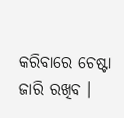କରିବାରେ ଚେଷ୍ଟା ଜାରି ରଖିବ ।